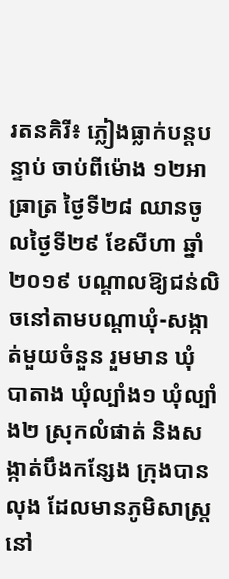រតនគិរី៖ ភ្លៀងធ្លាក់បន្តបន្ទាប់ ចាប់ពីម៉ោង ១២អាធ្រាត្រ ថ្ងៃទី២៨ ឈានចូលថ្ងៃទី២៩ ខែសីហា ឆ្នាំ២០១៩ បណ្ដាលឱ្យជន់លិចនៅតាមបណ្ដាឃុំ-សង្កាត់មួយចំនួន រួមមាន ឃុំ បាតាង ឃុំល្បាំង១ ឃុំល្បាំង២ ស្រុកលំផាត់ និងសង្កាត់បឹងកន្សែង ក្រុងបានលុង ដែលមានភូមិសាស្ត្រនៅ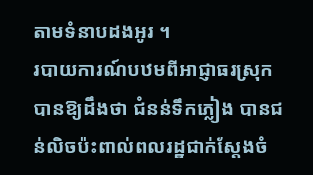តាមទំនាបដងអូរ ។
របាយការណ៍បឋមពីអាជ្ញាធរស្រុក បានឱ្យដឹងថា ជំនន់ទឹកភ្លៀង បានជន់លិចប៉ះពាល់ពលរដ្ឋជាក់ស្តែងចំ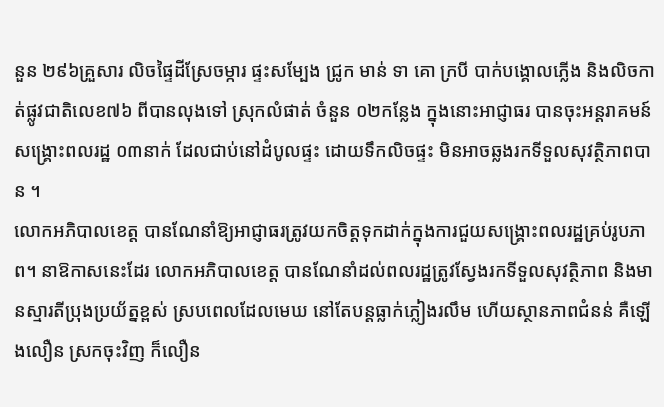នួន ២៩៦គ្រួសារ លិចផ្ទៃដីស្រែចម្ការ ផ្ទះសម្បែង ជ្រូក មាន់ ទា គោ ក្របី បាក់បង្គោលភ្លើង និងលិចកាត់ផ្លូវជាតិលេខ៧៦ ពីបានលុងទៅ ស្រុកលំផាត់ ចំនួន ០២កន្លែង ក្នុងនោះអាជ្ញាធរ បានចុះអន្តរាគមន៍សង្គ្រោះពលរដ្ឋ ០៣នាក់ ដែលជាប់នៅដំបូលផ្ទះ ដោយទឹកលិចផ្ទះ មិនអាចឆ្លងរកទីទួលសុវត្ថិភាពបាន ។
លោកអភិបាលខេត្ត បានណែនាំឱ្យអាជ្ញាធរត្រូវយកចិត្តទុកដាក់ក្នុងការជួយសង្គ្រោះពលរដ្ឋគ្រប់រូបភាព។ នាឱកាសនេះដែរ លោកអភិបាលខេត្ត បានណែនាំដល់ពលរដ្ឋត្រូវស្វែងរកទីទួលសុវត្ថិភាព និងមានស្មារតីប្រុងប្រយ័ត្នខ្ពស់ ស្របពេលដែលមេឃ នៅតែបន្តធ្លាក់ភ្លៀងរលឹម ហើយស្ថានភាពជំនន់ គឺឡើងលឿន ស្រកចុះវិញ ក៏លឿន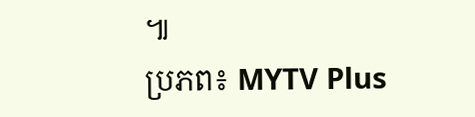៕
ប្រភព៖ MYTV Plus